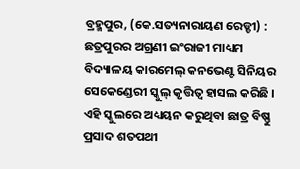ବ୍ରହ୍ମପୁର, (କେ.ସତ୍ୟନାରାୟଣ ରେଡ୍ଡୀ) : ଛତ୍ରପୁରର ଅଗ୍ରଣୀ ଇଂରାଜୀ ମାଧ୍ୟମ ବିଦ୍ୟାଳୟ କାରମେଲ୍ କନଭେଣ୍ଟ ସିନିୟର ସେକେଣ୍ଡେରୀ ସ୍କୁଲ୍ କୃତ୍ତିତ୍ୱ ହାସଲ କରିଛି । ଏହି ସ୍କୁଲରେ ଅଧ୍ୟୟନ କରୁଥିବା ଛାତ୍ର ବିଷ୍ଣୁ ପ୍ରସାଦ ଶତପଥୀ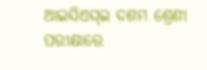ଆଇସିଏସ୍ଇ ଦଶମ ଶ୍ରେଣୀ ପରୀକ୍ଷାରେ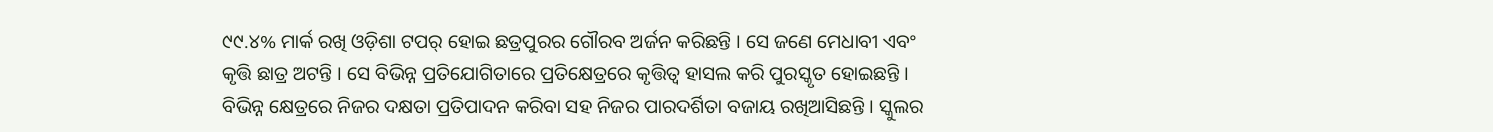୯୯.୪% ମାର୍କ ରଖି ଓଡ଼ିଶା ଟପର୍ ହୋଇ ଛତ୍ରପୁରର ଗୌରବ ଅର୍ଜନ କରିଛନ୍ତି । ସେ ଜଣେ ମେଧାବୀ ଏବଂ କୃତ୍ତି ଛାତ୍ର ଅଟନ୍ତି । ସେ ବିଭିନ୍ନ ପ୍ରତିଯୋଗିତାରେ ପ୍ରତିକ୍ଷେତ୍ରରେ କୃତ୍ତିତ୍ୱ ହାସଲ କରି ପୁରସ୍କୃତ ହୋଇଛନ୍ତି । ବିଭିନ୍ନ କ୍ଷେତ୍ରରେ ନିଜର ଦକ୍ଷତା ପ୍ରତିପାଦନ କରିବା ସହ ନିଜର ପାରଦର୍ଶିତା ବଜାୟ ରଖିଆସିଛନ୍ତି । ସ୍କୁଲର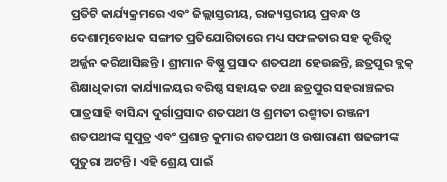ପ୍ରତିଟି କାର୍ଯ୍ୟକ୍ରମରେ ଏବଂ ଜିଲ୍ଲାସ୍ତରୀୟ, ରାଜ୍ୟସ୍ତରୀୟ ପ୍ରବନ୍ଧ ଓ ଦେଶାତ୍ମବୋଧକ ସଙ୍ଗୀତ ପ୍ରତିଯୋଗିତାରେ ମଧ୍ୟ ସଫଳତାର ସହ କୃତ୍ତିତ୍ୱ ଅର୍ଜ୍ଜନ କରିଆସିଛନ୍ତି । ଶ୍ରୀମାନ ବିଷ୍ଣୁ ପ୍ରସାଦ ଶତପଥୀ ହେଉଛନ୍ତି, ଛତ୍ରପୁର ବ୍ଲକ୍ ଶିକ୍ଷାଧିକାରୀ କାର୍ଯ୍ୟାଳୟର ବରିଷ୍ଠ ସହାୟକ ତଥା ଛତ୍ରପୁର ସହରାଞ୍ଚଳର ପାତ୍ରସାହି ବାସିନ୍ଦା ଦୁର୍ଗାପ୍ରସାଦ ଶତପଥୀ ଓ ଶ୍ରମତୀ ରଶ୍ମୀତା ରଞ୍ଜନୀ ଶତପଥୀଙ୍କ ସୁପୁତ୍ର ଏବଂ ପ୍ରଶାନ୍ତ କୁମାର ଶତପଥୀ ଓ ଉଷାରାଣୀ ଷଢଙ୍ଗୀଙ୍କ ପୁତୁରା ଅଟନ୍ତି । ଏହି ଶ୍ରେୟ ପାଇଁ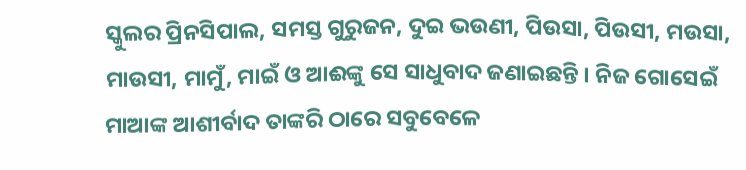ସ୍କୁଲର ପ୍ରିନସିପାଲ, ସମସ୍ତ ଗୁରୁଜନ, ଦୁଇ ଭଉଣୀ, ପିଉସା, ପିଉସୀ, ମଉସା, ମାଉସୀ, ମାମୁଁ, ମାଇଁ ଓ ଆଈଙ୍କୁ ସେ ସାଧୁବାଦ ଜଣାଇଛନ୍ତି । ନିଜ ଗୋସେଇଁ ମାଆଙ୍କ ଆଶୀର୍ବାଦ ତାଙ୍କରି ଠାରେ ସବୁବେଳେ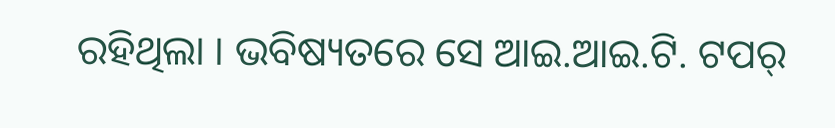ରହିଥିଲା । ଭବିଷ୍ୟତରେ ସେ ଆଇ.ଆଇ.ଟି. ଟପର୍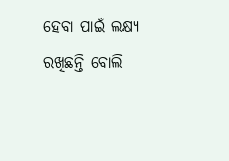ହେବା ପାଇଁ ଲକ୍ଷ୍ୟ ରଖିଛନ୍ତି ବୋଲି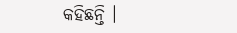କହିଛନ୍ତି ।